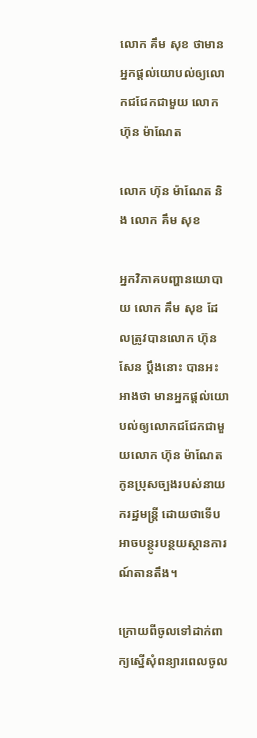លោក គឹម សុខ ថាមានអ្នកផ្តល់យោបល់ឲ្យលោកជជែកជាមួយ លោក ហ៊ុន ម៉ាណែត

លោក ហ៊ុន ម៉ាណែត និង លោក គឹម សុខ

អ្នកវិភាគបញ្ហានយោបាយ លោក គឹម សុខ ដែលត្រូវបានលោក ហ៊ុន សែន ប្តឹងនោះ បានអះអាងថា មានអ្នកផ្តល់យោបល់ឲ្យលោកជជែកជាមួយលោក ហ៊ុន ម៉ាណែត កូនប្រុសច្បងរបស់នាយករដ្ឋមន្រ្តី ដោយថាទើបអាចបន្ថូរបន្ថយស្ថានការណ៍តានតឹង។

ក្រោយពីចូលទៅដាក់ពាក្យស្នើសុំពន្យារពេលចូល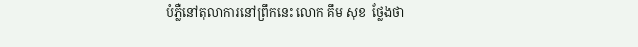បំភ្លឺនៅតុលាការនៅព្រឹកនេះ លោក គឹម សុខ  ថ្លែងថា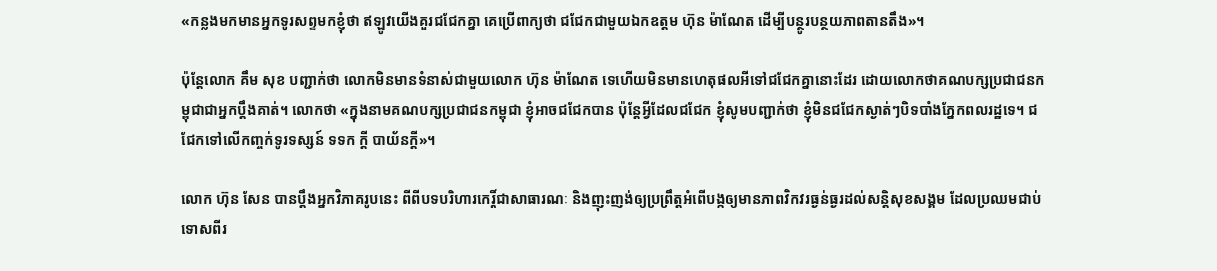«កន្លងមកមានអ្នកទូរសព្ទមកខ្ញុំថា ឥឡូវយើងគួរជជែកគ្នា គេប្រើពាក្យថា ជជែកជាមួយឯកឧត្តម ហ៊ុន ម៉ាណែត ដើម្បីបន្ថូរបន្ថយភាពតានតឹង»។

ប៉ុន្តែលោក គឹម សុខ បញ្ជាក់ថា លោកមិនមានទំនាស់ជាមួយលោក ហ៊ុន ម៉ាណែត ទេហើយមិនមានហេតុផលអីទៅជជែកគ្នានោះដែរ ដោយលោកថាគណបក្សប្រជាជនកម្ពុជាជាអ្នកប្តឹងគាត់។ លោកថា «ក្នុងនាមគណបក្សប្រជាជនកម្ពុជា ខ្ញុំអាចជជែកបាន ប៉ុន្តែអ្វីដែលជជែក ខ្ញុំសូមបញ្ជាក់ថា ខ្ញុំមិនជជែកស្ងាត់ៗបិទបាំងភ្នែកពលរដ្ឋទេ។ ជជែកទៅលើកញ្ចក់ទូរទស្សន៍ ទទក ក្តី បាយ័នក្តី»។

លោក ហ៊ុន សែន បានប្តឹងអ្នកវិភាគរូបនេះ ពីពីបទបរិហារកេរ្តិ៍ជាសាធារណៈ និងញុះញង់ឲ្យប្រព្រឹត្តអំពើបង្កឲ្យមានភាពវិកវរធ្ងន់ធ្ងរដល់សន្តិសុខសង្គម ដែលប្រឈមជាប់ទោសពីរ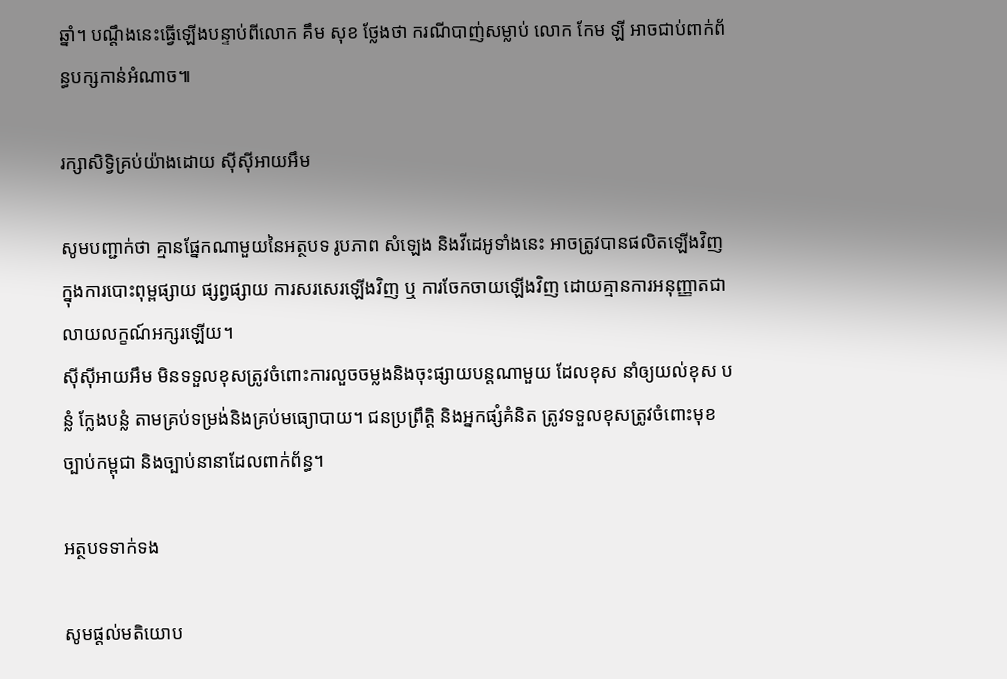ឆ្នាំ។ បណ្តឹងនេះធ្វើឡើងបន្ទាប់ពីលោក គឹម សុខ ថ្លែងថា ករណីបាញ់សម្លាប់ លោក កែម ឡី អាចជាប់ពាក់ព័ន្ធបក្សកាន់អំណាច៕

រក្សាសិទ្វិគ្រប់យ៉ាងដោយ ស៊ីស៊ីអាយអឹម

សូមបញ្ជាក់ថា គ្មានផ្នែកណាមួយនៃអត្ថបទ រូបភាព សំឡេង និងវីដេអូទាំងនេះ អាចត្រូវបានផលិតឡើងវិញក្នុងការបោះពុម្ពផ្សាយ ផ្សព្វផ្សាយ ការសរសេរឡើងវិញ ឬ ការចែកចាយឡើងវិញ ដោយគ្មានការអនុញ្ញាតជាលាយលក្ខណ៍អក្សរឡើយ។
ស៊ីស៊ីអាយអឹម មិនទទួលខុសត្រូវចំពោះការលួចចម្លងនិងចុះផ្សាយបន្តណាមួយ ដែលខុស នាំឲ្យយល់ខុស បន្លំ ក្លែងបន្លំ តាមគ្រប់ទម្រង់និងគ្រប់មធ្យោបាយ។ ជនប្រព្រឹត្តិ និងអ្នកផ្សំគំនិត ត្រូវទទួលខុសត្រូវចំពោះមុខច្បាប់កម្ពុជា និងច្បាប់នានាដែលពាក់ព័ន្ធ។

អត្ថបទទាក់ទង

សូមផ្ដល់មតិយោប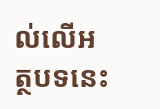ល់លើអត្ថបទនេះ